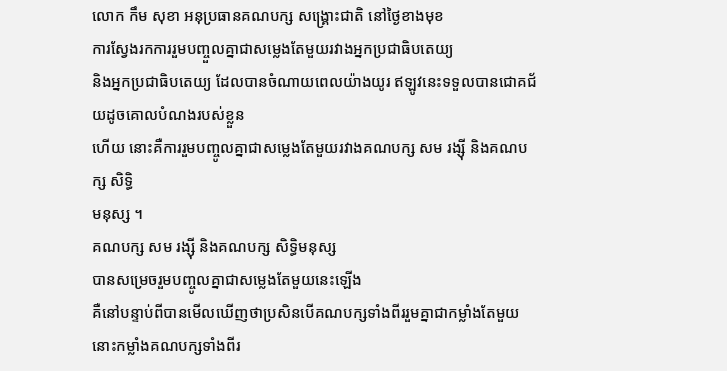លោក កឹម សុខា អនុប្រធានគណបក្ស សង្គ្រោះជាតិ នៅថ្ងៃខាងមុខ
ការស្វែងរកការរួមបញ្ចួលគ្នាជាសម្លេងតែមួយរវាងអ្នកប្រជាធិបតេយ្យ
និងអ្នកប្រជាធិបតេយ្យ ដែលបានចំណាយពេលយ៉ាងយូរ ឥឡូវនេះទទួលបានជោគជ័យដូចគោលបំណងរបស់ខ្លួន
ហើយ នោះគឺការរួមបញ្ចូលគ្នាជាសម្លេងតែមួយរវាងគណបក្ស សម រង្ស៊ី និងគណបក្ស សិទ្ធិ
មនុស្ស ។
គណបក្ស សម រង្ស៊ី និងគណបក្ស សិទ្ធិមនុស្ស
បានសម្រេចរួមបញ្ចូលគ្នាជាសម្លេងតែមួយនេះឡើង
គឺនៅបន្ទាប់ពីបានមើលឃើញថាប្រសិនបើគណបក្សទាំងពីររួមគ្នាជាកម្លាំងតែមួយ
នោះកម្លាំងគណបក្សទាំងពីរ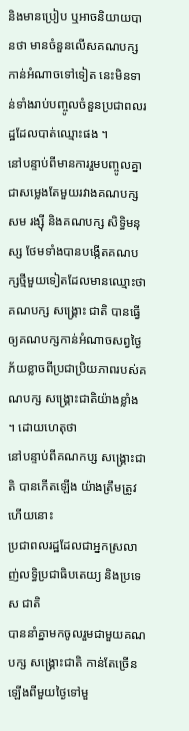និងមានប្រៀប ឬអាចនិយាយបានថា មានចំនួនលើសគណបក្ស
កាន់អំណាចទៅទៀត នេះមិនទាន់ទាំងរាប់បញ្ចូលចំនួនប្រជាពលរដ្ឋដែលបាត់ឈ្មោះផង ។
នៅបន្ទាប់ពីមានការរួមបញ្ចូលគ្នាជាសម្លេងតែមួយរវាងគណបក្ស
សម រង្ស៊ី និងគណបក្ស សិទ្ធិមនុស្ស ថែមទាំងបានបង្កើតគណបក្សថ្មីមួយទៀតដែលមានឈ្មោះថា
គណបក្ស សង្គ្រោះ ជាតិ បានធ្វើឲ្យគណបក្សកាន់អំណាចសព្វថ្ងៃ
ភ័យខ្លាចពីប្រជាប្រិយភាពរបស់គណបក្ស សង្គ្រោះជាតិយ៉ាងខ្លាំង ។ ដោយហេតុថា
នៅបន្ទាប់ពីគណកប្ស សង្គ្រោះជាតិ បានកើតឡើង យ៉ាងត្រឹមត្រូវហើយនោះ
ប្រជាពលរដ្ឋដែលជាអ្នកស្រលាញ់លទ្ធិប្រជាធិបតេយ្យ និងប្រទេស ជាតិ
បាននាំគ្នាមកចូលរួមជាមួយគណបក្ស សង្គ្រោះជាតិ កាន់តែច្រើនឡើងពីមួយថ្ងៃទៅមួ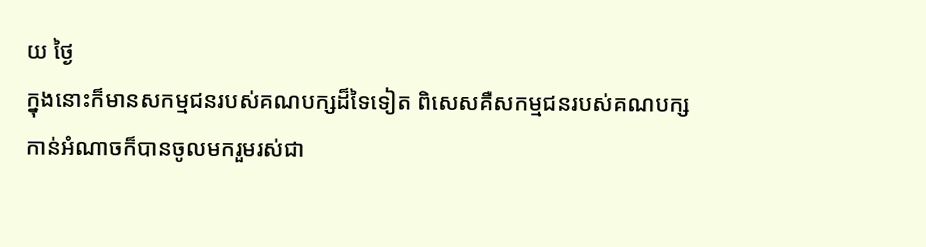យ ថ្ងៃ
ក្នុងនោះក៏មានសកម្មជនរបស់គណបក្សដ៏ទៃទៀត ពិសេសគឺសកម្មជនរបស់គណបក្ស
កាន់អំណាចក៏បានចូលមករួមរស់ជា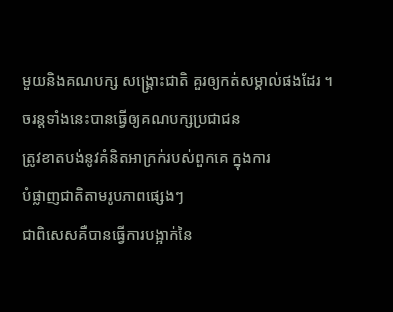មួយនិងគណបក្ស សង្គ្រោះជាតិ គួរឲ្យកត់សម្គាល់ផងដែរ ។
ចរន្តទាំងនេះបានធ្វើឲ្យគណបក្សប្រជាជន
ត្រូវខាតបង់នូវគំនិតអាក្រក់របស់ពួកគេ ក្នុងការ
បំផ្លាញជាតិតាមរូបភាពផ្សេងៗ
ជាពិសេសគឺបានធ្វើការបង្អាក់នៃ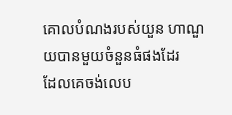គោលបំណងរបស់យួន ហាណួយបានមួយចំនួនធំផងដែរ
ដែលគេចង់លេប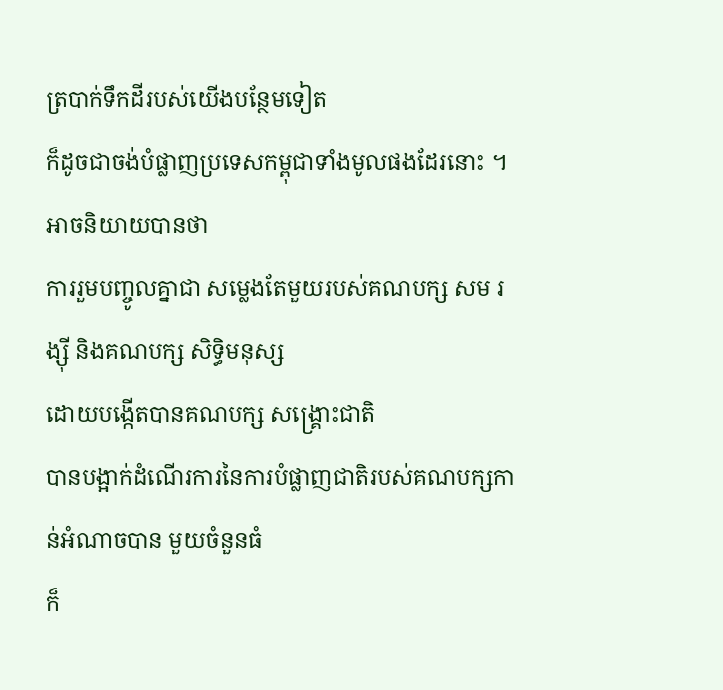ត្របាក់ទឹកដីរបស់យើងបន្ថែមទៀត
ក៏ដូចជាចង់បំផ្លាញប្រទេសកម្ពុជាទាំងមូលផងដែរនោះ ។ អាចនិយាយបានថា
ការរួមបញ្ចូលគ្នាជា សម្លេងតែមួយរបស់គណបក្ស សម រង្ស៊ី និងគណបក្ស សិទ្ធិមនុស្ស
ដោយបង្កើតបានគណបក្ស សង្គ្រោះជាតិ
បានបង្អាក់ដំណើរការនៃការបំផ្លាញជាតិរបស់គណបក្សកាន់អំណាចបាន មួយចំនួនធំ
ក៏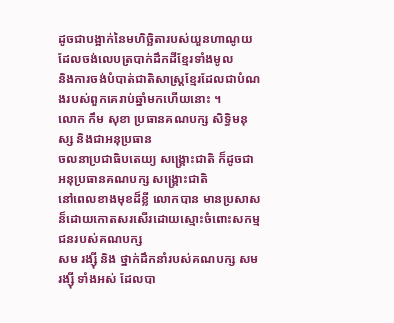ដូចជាបង្អាក់នៃមហិច្ឆិតារបស់យួនហាណូយដែលចង់លេបត្របាក់ដឹកដីខ្មែរទាំងមូល
និងការចង់បំបាត់ជាតិសាស្រ្តខ្មែរដែលជាបំណងរបស់ពួកគេរាប់ឆ្នាំមកហើយនោះ ។
លោក កឹម សុខា ប្រធានគណបក្ស សិទ្ធិមនុស្ស និងជាអនុប្រធាន
ចលនាប្រជាធិបតេយ្យ សង្គ្រោះជាតិ ក៏ដូចជាអនុប្រធានគណបក្ស សង្គ្រោះជាតិ
នៅពេលខាងមុខដ៏ខ្លី លោកបាន មានប្រសាសន៏ដោយកោតសរសើរដោយស្មោះចំពោះសកម្មជនរបស់គណបក្ស
សម រង្ស៊ី និង ថ្នាក់ដឹកនាំរបស់គណបក្ស សម រង្ស៊ី ទាំងអស់ ដែលបា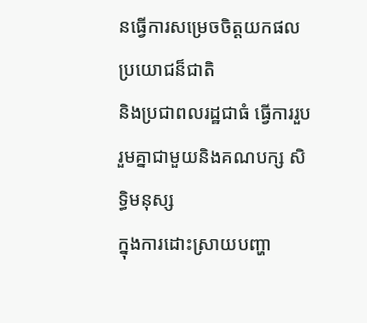នធ្វើការសម្រេចចិត្តយកផលប្រយោជន៏ជាតិ
និងប្រជាពលរដ្ឋជាធំ ធ្វើការរួបរួមគ្នាជាមួយនិងគណបក្ស សិទ្ធិមនុស្ស
ក្នុងការដោះស្រាយបញ្ហា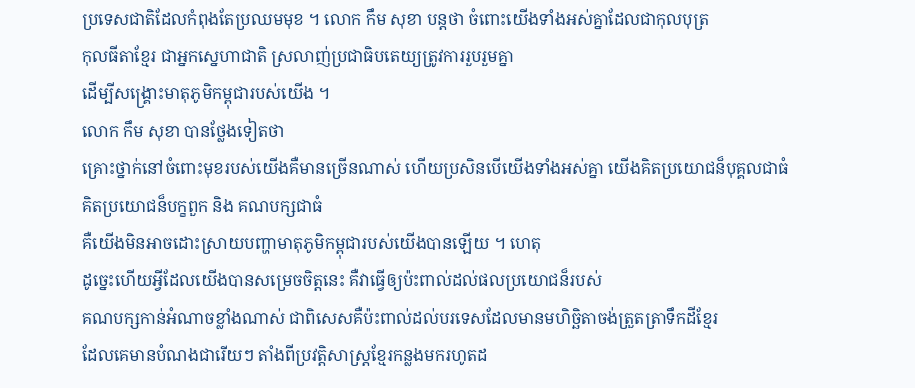ប្រទេសជាតិដែលកំពុងតែប្រឈមមុខ ។ លោក កឹម សុខា បន្តថា ចំពោះយើងទាំងអស់គ្នាដែលជាកុលបុត្រ
កុលធីតាខ្មែរ ជាអ្នកស្នេហាជាតិ ស្រលាញ់ប្រជាធិបតេយ្យត្រូវការរួបរួមគ្នា
ដើម្បីសង្គ្រោះមាតុភូមិកម្ពុជារបស់យើង ។
លោក កឹម សុខា បានថ្លែងទៀតថា
គ្រោះថ្នាក់នៅចំពោះមុខរបស់យើងគឺមានច្រើនណាស់ ហើយប្រសិនបើយើងទាំងអស់គ្នា យើងគិតប្រយោជន៏បុគ្គលជាធំ
គិតប្រយោជន៏បក្ខពួក និង គណបក្សជាធំ
គឺយើងមិនអាចដោះស្រាយបញ្ហាមាតុភូមិកម្ពុជារបស់យើងបានឡើយ ។ ហេតុ
ដូច្នេះហើយអ្វីដែលយើងបានសម្រេចចិត្តនេះ គឺវាធ្វើឲ្យប៉ះពាល់ដល់ផលប្រយោជន៏របស់
គណបក្សកាន់អំណាចខ្លាំងណាស់ ជាពិសេសគឺប៉ះពាល់ដល់បរទេសដែលមានមហិច្ឆិតាចង់ត្រួតត្រាទឹកដីខ្មែរ
ដែលគេមានបំណងជារើយៗ តាំងពីប្រវត្តិសាស្រ្តខ្មែរកន្លងមករហូតដ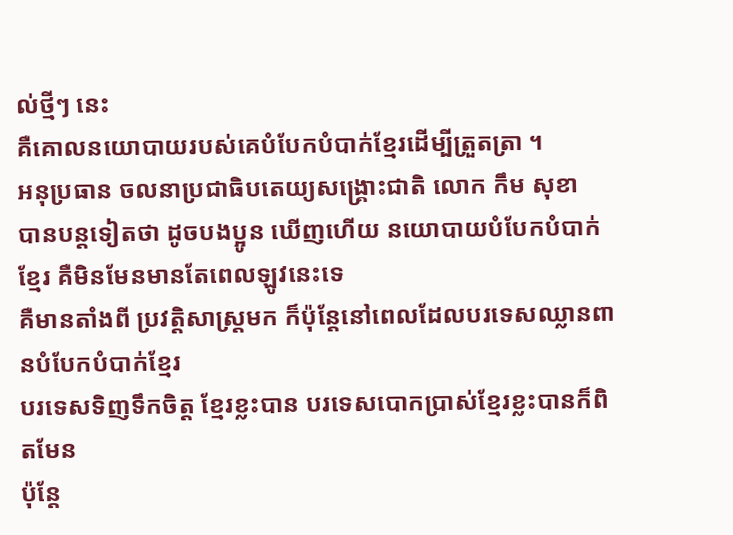ល់ថ្មីៗ នេះ
គឺគោលនយោបាយរបស់គេបំបែកបំបាក់ខ្មែរដើម្បីត្រួតត្រា ។
អនុប្រធាន ចលនាប្រជាធិបតេយ្យសង្គ្រោះជាតិ លោក កឹម សុខា
បានបន្តទៀតថា ដូចបងប្អូន ឃើញហើយ នយោបាយបំបែកបំបាក់ខ្មែរ គឺមិនមែនមានតែពេលឡូវនេះទេ
គឺមានតាំងពី ប្រវត្តិសាស្រ្តមក ក៏ប៉ុន្តែនៅពេលដែលបរទេសឈ្លានពានបំបែកបំបាក់ខ្មែរ
បរទេសទិញទឹកចិត្ត ខ្មែរខ្លះបាន បរទេសបោកប្រាស់ខ្មែរខ្លះបានក៏ពិតមែន
ប៉ុន្តែ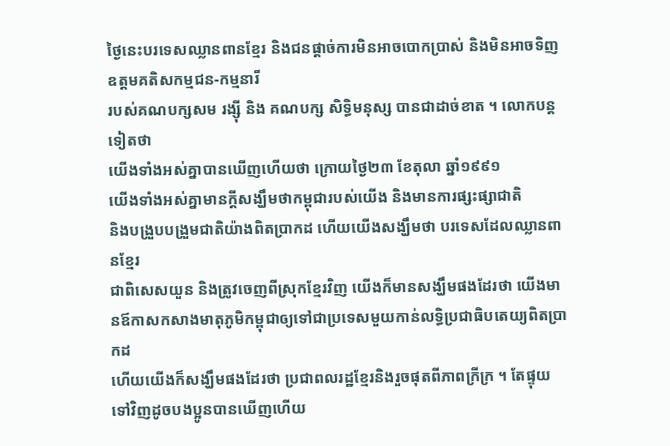ថ្ងៃនេះបរទេសឈ្លានពានខ្មែរ និងជនផ្តាច់ការមិនអាចបោកប្រាស់ និងមិនអាចទិញឧត្តមគតិសកម្មជន-កម្មនារី
របស់គណបក្សសម រង្ស៊ី និង គណបក្ស សិទ្ធិមនុស្ស បានជាដាច់ខាត ។ លោកបន្តទៀតថា
យើងទាំងអស់គ្នាបានឃើញហើយថា ក្រោយថ្ងៃ២៣ ខែតុលា ឆ្នាំ១៩៩១
យើងទាំងអស់គ្នាមានក្តីសង្ឃឹមថាកម្ពុជារបស់យើង និងមានការផ្សះផ្សាជាតិ
និងបង្រួបបង្រួមជាតិយ៉ាងពិតប្រាកដ ហើយយើងសង្ឃឹមថា បរទេសដែលឈ្លានពានខ្មែរ
ជាពិសេសយួន និងត្រូវចេញពីស្រុកខ្មែរវិញ យើងក៏មានសង្ឃឹមផងដែរថា យើងមានឪកាសកសាងមាតុភូមិកម្ពុជាឲ្យទៅជាប្រទេសមួយកាន់លទ្ធិប្រជាធិបតេយ្យពិតប្រាកដ
ហើយយើងក៏សង្ឃឹមផងដែរថា ប្រជាពលរដ្ឋខ្មែរនិងរួចផុតពីភាពក្រីក្រ ។ តែផ្ទុយទៅវិញដូចបងប្អូនបានឃើញហើយ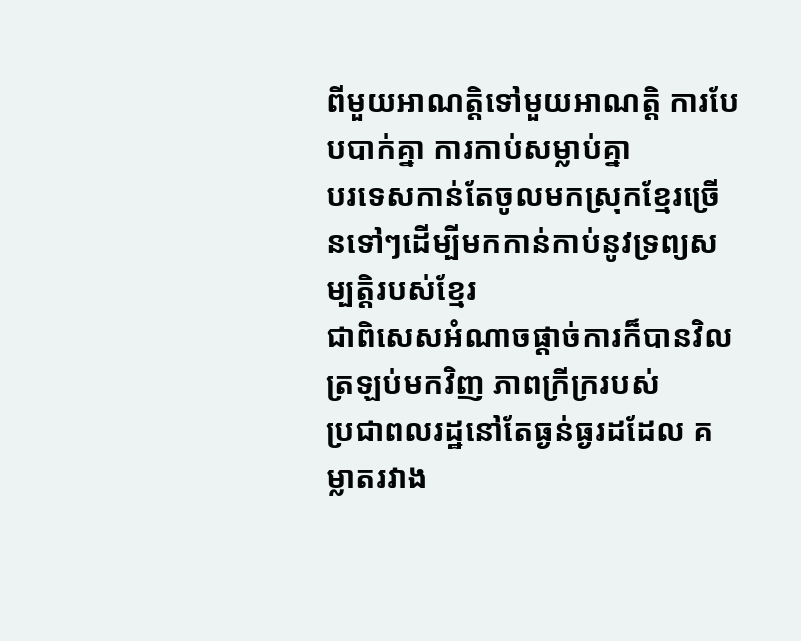ពីមួយអាណត្តិទៅមួយអាណត្តិ ការបែបបាក់គ្នា ការកាប់សម្លាប់គ្នា
បរទេសកាន់តែចូលមកស្រុកខ្មែរច្រើនទៅៗដើម្បីមកកាន់កាប់នូវទ្រព្យសម្បត្តិរបស់ខ្មែរ
ជាពិសេសអំណាចផ្តាច់ការក៏បានវិលត្រឡប់មកវិញ ភាពក្រីក្ររបស់
ប្រជាពលរដ្ឋនៅតែធ្ងន់ធ្ងរដដែល គម្លាតរវាង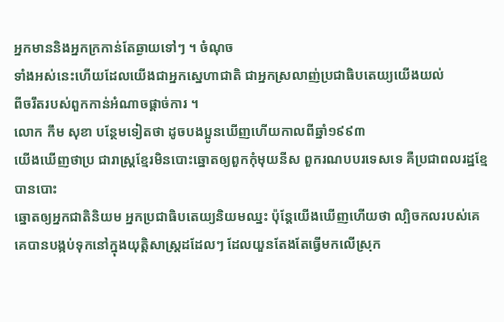អ្នកមាននិងអ្នកក្រកាន់តែឆ្ងាយទៅៗ ។ ចំណុច
ទាំងអស់នេះហើយដែលយើងជាអ្នកស្នេហាជាតិ ជាអ្នកស្រលាញ់ប្រជាធិបតេយ្យយើងយល់
ពីចរឹតរបស់ពួកកាន់អំណាចផ្តាច់ការ ។
លោក កឹម សុខា បន្ថែមទៀតថា ដូចបងប្អូនឃើញហើយកាលពីឆ្នាំ១៩៩៣
យើងឃើញថាប្រ ជារាស្រ្តខ្មែរមិនបោះឆ្នោតឲ្យពួកកុំមុយនីស ពួករណបបរទេសទេ គឺប្រជាពលរដ្ឋខ្មែបានបោះ
ឆ្នោតឲ្យអ្នកជាតិនិយម អ្នកប្រជាធិបតេយ្យនិយមឈ្នះ ប៉ុន្តែយើងឃើញហើយថា ល្បិចកលរបស់គេ
គេបានបង្កប់ទុកនៅក្នុងយុត្តិសាស្រ្តដដែលៗ ដែលយួនតែងតែធ្វើមកលើស្រុក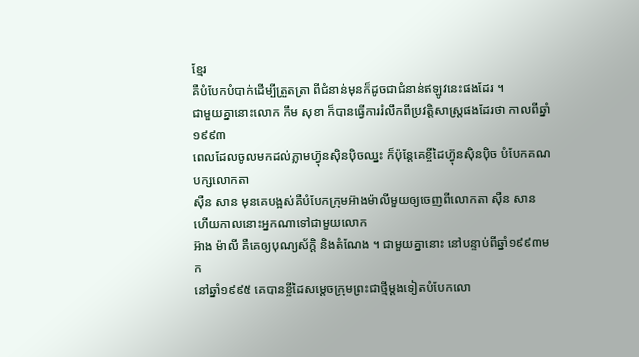ខ្មែរ
គឺបំបែកបំបាក់ដើម្បីត្រួតត្រា ពីជំនាន់មុនក៏ដូចជាជំនាន់ឥឡូវនេះផងដែរ ។
ជាមួយគ្នានោះលោក កឹម សុខា ក៏បានធ្វើការរំលឹកពីប្រវត្តិសាស្រ្តផងដែរថា កាលពីឆ្នាំ១៩៩៣
ពេលដែលចូលមកដល់ភ្លាមហ្វ៊ុនស៊ិនប៉ិចឈ្នះ ក៏ប៉ុន្តែគេខ្ចីដៃហ្វ៊ុនស៊ិនប៉ិច បំបែកគណបក្សលោកតា
ស៊ឺន សាន មុនគេបង្អស់គឺបំបែកក្រុមអ៊ាងម៉ាលីមួយឲ្យចេញពីលោកតា ស៊ឺន សាន ហើយកាលនោះអ្នកណាទៅជាមួយលោក
អ៊ាង ម៉ាលី គឺគេឲ្យបុណ្យស័ក្តិ និងតំណែង ។ ជាមួយគ្នានោះ នៅបន្ទាប់ពីឆ្នាំ១៩៩៣មក
នៅឆ្នាំ១៩៩៥ គេបានខ្ចីដៃសម្តេចក្រុមព្រះជាថ្មីម្តងទៀតបំបែកលោ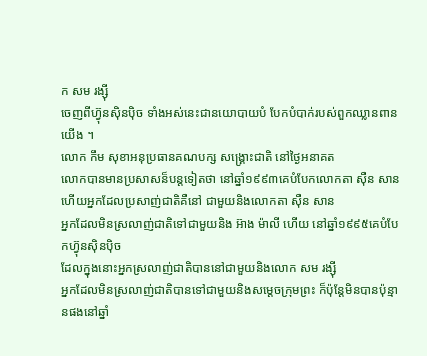ក សម រង្ស៊ី
ចេញពីហ៊្វុនស៊ិនប៉ិច ទាំងអស់នេះជានយោបាយបំ បែកបំបាក់របស់ពួកឈ្លានពានយើង ។
លោក កឹម សុខាអនុប្រធានគណបក្ស សង្គ្រោះជាតិ នៅថ្ងៃអនាគត
លោកបានមានប្រសាសន៏បន្តទៀតថា នៅឆ្នាំ១៩៩៣គេបំបែកលោកតា ស៊ឺន សាន
ហើយអ្នកដែលប្រសាញ់ជាតិគឺនៅ ជាមួយនិងលោកតា ស៊ឺន សាន
អ្នកដែលមិនស្រលាញ់ជាតិទៅជាមួយនិង អ៊ាង ម៉ាលី ហើយ នៅឆ្នាំ១៩៩៥គេបំបែកហ៊្វុនស៊ិនប៉ិច
ដែលក្នុងនោះអ្នកស្រលាញ់ជាតិបាននៅជាមួយនិងលោក សម រង្ស៊ី
អ្នកដែលមិនស្រលាញ់ជាតិបានទៅជាមួយនិងសម្តេចក្រុមព្រះ ក៏ប៉ុន្តែមិនបានប៉ុន្មានផងនៅឆ្នាំ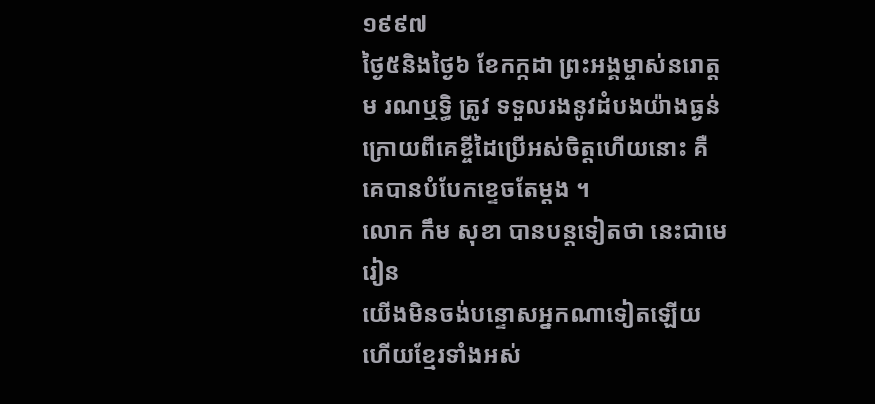១៩៩៧
ថ្ងៃ៥និងថ្ងៃ៦ ខែកក្កដា ព្រះអង្គម្ចាស់នរោត្តម រណឬទ្ធិ ត្រូវ ទទួលរងនូវដំបងយ៉ាងធ្ងន់
ក្រោយពីគេខ្ចីដៃប្រើអស់ចិត្តហើយនោះ គឺគេបានបំបែកខ្ទេចតែម្តង ។
លោក កឹម សុខា បានបន្តទៀតថា នេះជាមេរៀន
យើងមិនចង់បន្ទោសអ្នកណាទៀតឡើយ ហើយខ្មែរទាំងអស់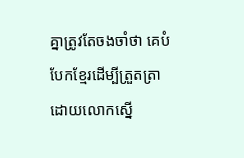គ្នាត្រូវតែចងចាំថា គេបំបែកខ្មែរដើម្បីត្រួតត្រា
ដោយលោកស្នើ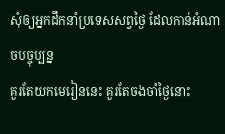សុំឲ្យអ្នកដឹកនាំប្រទេសសព្វថ្ងៃ ដែលកាន់អំណាចបច្ចុប្បន្ន
គួរតែយកមេរៀននេះ គួរតែចងចាំថ្ងៃនោះ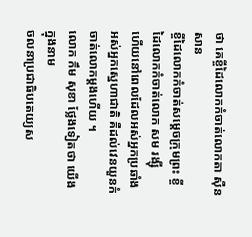ថា គេខ្ចីដៃលោកកំចាត់លោកតា ស៊ឺន សាន
ខ្ចីដៃលោកកំចាត់សម្តេចក្រុមព្រះ ខ្ចីដៃលោកកំចាត់លោក សម រង្ស៊ី
ហើយនៅពេលដែលអស់អ្នកប្រឆាំង អស់អ្នកស្នេហាជាតិ គឺដល់វេនយួនកំចាត់លោកម្តងហើយ ។
លោក កឹម សុខា ថ្លែងទៀតថា យើងក្នុងនាម
ចលនាប្រជាធិបតេយ្យស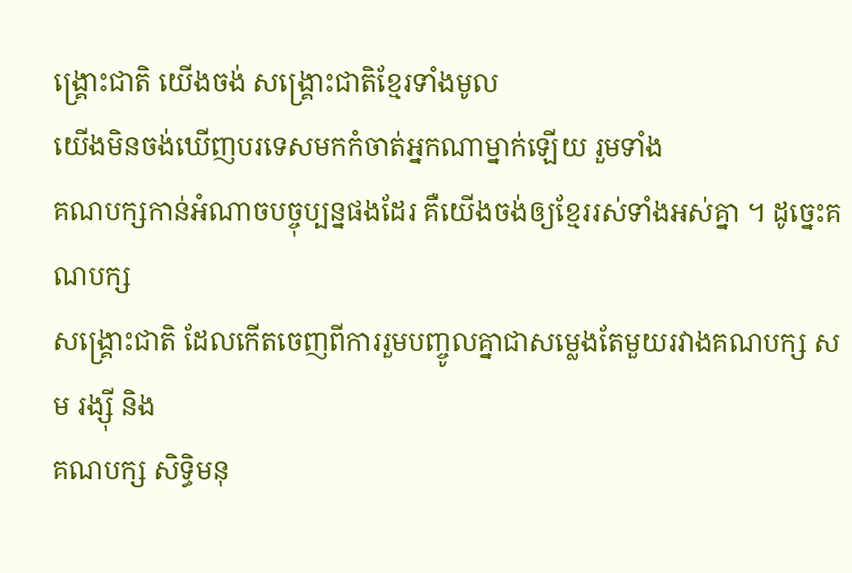ង្គ្រោះជាតិ យើងចង់ សង្គ្រោះជាតិខ្មែរទាំងមូល
យើងមិនចង់ឃើញបរទេសមកកំចាត់អ្នកណាម្នាក់ឡើយ រួមទាំង
គណបក្សកាន់អំណាចបច្ចុប្បន្នផងដែរ គឺយើងចង់ឲ្យខ្មែររស់ទាំងអស់គ្នា ។ ដូច្នេះគណបក្ស
សង្គ្រោះជាតិ ដែលកើតចេញពីការរួមបញ្ចូលគ្នាជាសម្លេងតែមួយរវាងគណបក្ស សម រង្ស៊ី និង
គណបក្ស សិទ្ធិមនុ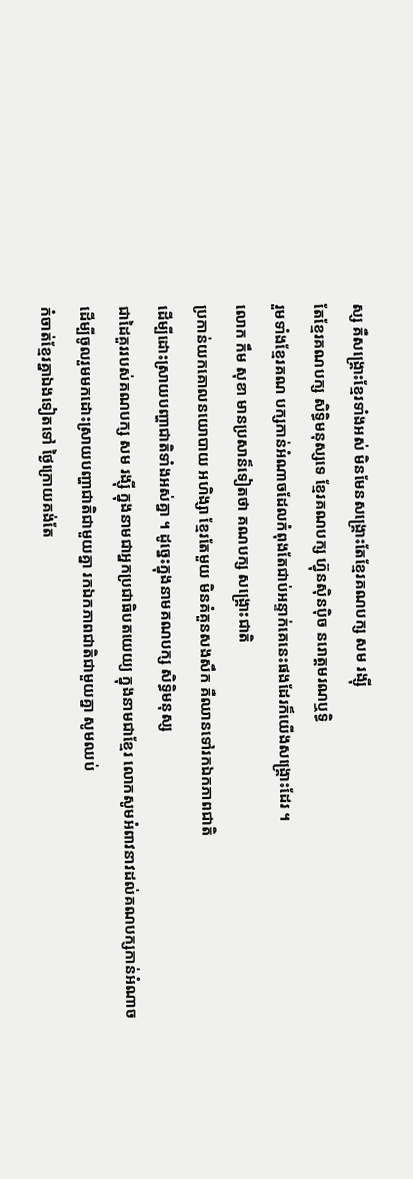ស្ស គឺសង្គ្រោះខ្មែរទាំងអស់ មិនមែនសង្គ្រោះតែខ្មែរគណបក្ស សម រង្ស៊ី
តែខ្មែរគណបក្ស សិទ្ធិមនុស្សទេ ខ្មែរគណបក្ស ហ៊្វុនស៊ិនប៉ិច នរោត្តមរណឬទ្ធិ
រួមទាំងខ្មែរគណ បក្សកាន់អំណាចដែលកំពុងតែជាប់អន្ទាក់គេនេះផងដែរក៏យើងសង្គ្រោះដែរ ។
លោក កឹម សុខា មានប្រសាន៏ទៀតថា គណបក្ស សង្គ្រោះជាតិ
ប្រកាន់យកគោលនយោបាយ អហិង្សា ខ្មែរតែមួយ មិនគំគួនសងសឹក គឺឈានទៅរកឯកភាពជាតិ
ដើម្បីដោះស្រាយបញ្ហាជាតិទាំងអស់គ្នា ។ ដូច្នេះក្នុងនាមគណបក្ស សិទ្ធិមនុស្ស
ជាដៃគួររបស់គណបក្ស សម រង្ស៊ី ក្នុងនាមជាអ្នកប្រជាធិបតយេយ្យ ក្នុងនាមជាខ្មែរ លោកសូមអំពាវនាវដល់គណបក្សកាន់អំណាច
ដើម្បីចូលរួមមកដោះស្រាយបញ្ហាជាតិជាមួយគ្នា រកឯកភាពជាតិជាមួយគ្នា សូមឈប់
កំចាត់ខ្មែរគ្នាឯងទៀតទៅ ថ្ងៃក្រោយគង់តែ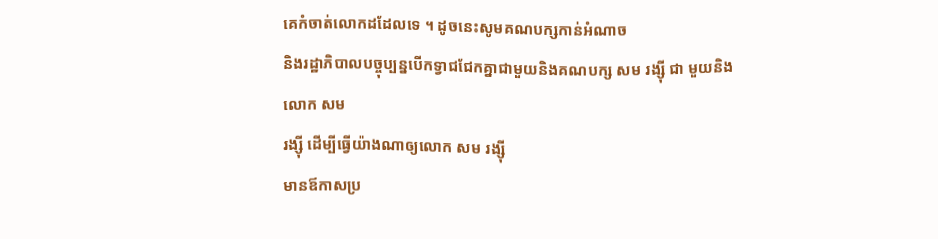គេកំចាត់លោកដដែលទេ ។ ដូចនេះសូមគណបក្សកាន់អំណាច
និងរដ្ឋាភិបាលបច្ចុប្បន្នបើកទ្វាជជែកគ្នាជាមួយនិងគណបក្ស សម រង្ស៊ី ជា មួយនិងលោក សម
រង្ស៊ី ដើម្បីធ្វើយ៉ាងណាឲ្យលោក សម រង្ស៊ី
មានឪកាសប្រ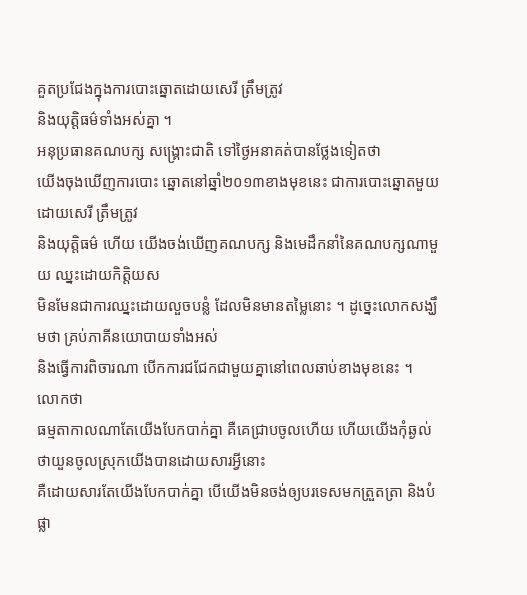គួតប្រជែងក្នុងការបោះឆ្នោតដោយសេរី ត្រឹមត្រូវ
និងយុត្តិធម៌ទាំងអស់គ្នា ។
អនុប្រធានគណបក្ស សង្គ្រោះជាតិ ទៅថ្ងៃអនាគត់បានថ្លែងទៀតថា
យើងចុងឃើញការបោះ ឆ្នោតនៅឆ្នាំ២០១៣ខាងមុខនេះ ជាការបោះឆ្នោតមួយដោយសេរី ត្រឹមត្រូវ
និងយុត្តិធម៌ ហើយ យើងចង់ឃើញគណបក្ស និងមេដឹកនាំនៃគណបក្សណាមួយ ឈ្នះដោយកិត្តិយស
មិនមែនជាការឈ្នះដោយលួចបន្លំ ដែលមិនមានតម្លៃនោះ ។ ដូច្នេះលោកសង្ឃឹមថា គ្រប់ភាគីនយោបាយទាំងអស់
និងធ្វើការពិចារណា បើកការជជែកជាមួយគ្នានៅពេលឆាប់ខាងមុខនេះ ។
លោកថា
ធម្មតាកាលណាតែយើងបែកបាក់គ្នា គឺគេជ្រាបចូលហើយ ហើយយើងកុំឆ្ងល់ថាយួនចូលស្រុកយើងបានដោយសារអ្វីនោះ
គឺដោយសារតែយើងបែកបាក់គ្នា បើយើងមិនចង់ឲ្យបរទេសមកត្រួតត្រា និងបំផ្លា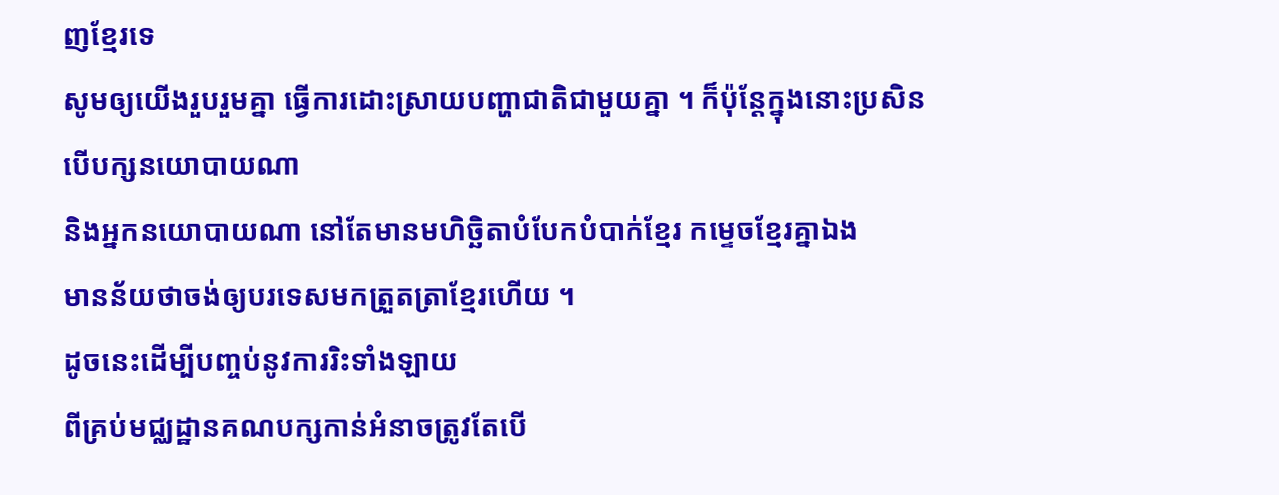ញខ្មែរទេ
សូមឲ្យយើងរួបរួមគ្នា ធ្វើការដោះស្រាយបញ្ហាជាតិជាមួយគ្នា ។ ក៏ប៉ុន្តែក្នុងនោះប្រសិនបើបក្សនយោបាយណា
និងអ្នកនយោបាយណា នៅតែមានមហិច្ឆិតាបំបែកបំបាក់ខ្មែរ កម្ទេចខ្មែរគ្នាឯង
មានន័យថាចង់ឲ្យបរទេសមកត្រួតត្រាខ្មែរហើយ ។
ដូចនេះដើម្បីបញ្ចប់នូវការរិះទាំងឡាយ
ពីគ្រប់មជ្ឈដ្ឋានគណបក្សកាន់អំនាចត្រូវតែបើ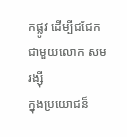កផ្លូវ ដើម្បីជជែកជាមួយលោក សម រង្ស៊ី
ក្នុងប្រយោជន៏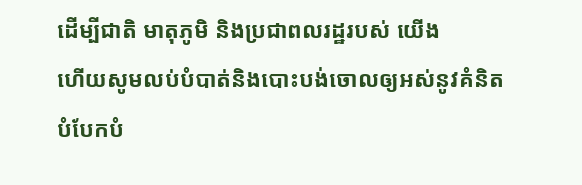ដើម្បីជាតិ មាតុភូមិ និងប្រជាពលរដ្ឋរបស់ យើង
ហើយសូមលប់បំបាត់និងបោះបង់ចោលឲ្យអស់នូវគំនិតបំបែកបំ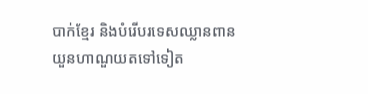បាក់ខ្មែរ និងបំរើបរទេសឈ្លានពាន
យួនហាណួយតទៅទៀត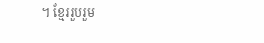។ ខ្មែររួបរួម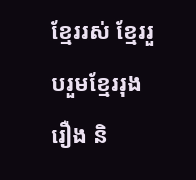ខ្មែររស់ ខ្មែររួបរួមខ្មែររុងរឿង និ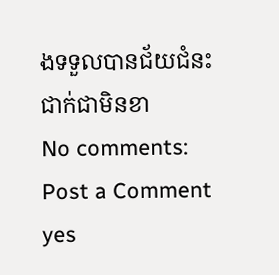ងទទួលបានជ័យជំនះ
ជាក់ជាមិនខា
No comments:
Post a Comment
yes